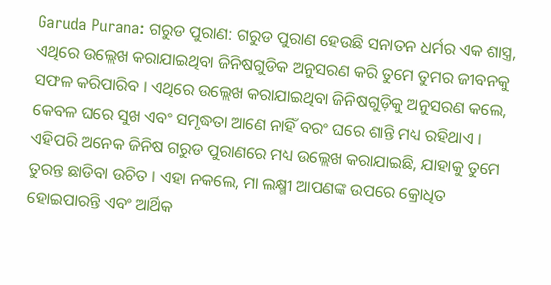Garuda Purana: ଗରୁଡ ପୁରାଣ: ଗରୁଡ ପୁରାଣ ହେଉଛି ସନାତନ ଧର୍ମର ଏକ ଶାସ୍ତ୍ର, ଏଥିରେ ଉଲ୍ଲେଖ କରାଯାଇଥିବା ଜିନିଷଗୁଡିକ ଅନୁସରଣ କରି ତୁମେ ତୁମର ଜୀବନକୁ ସଫଳ କରିପାରିବ । ଏଥିରେ ଉଲ୍ଲେଖ କରାଯାଇଥିବା ଜିନିଷଗୁଡ଼ିକୁ ଅନୁସରଣ କଲେ, କେବଳ ଘରେ ସୁଖ ଏବଂ ସମୃଦ୍ଧତା ଆଣେ ନାହିଁ ବରଂ ଘରେ ଶାନ୍ତି ମଧ୍ୟ ରହିଥାଏ । ଏହିପରି ଅନେକ ଜିନିଷ ଗରୁଡ ପୁରାଣରେ ମଧ୍ୟ ଉଲ୍ଲେଖ କରାଯାଇଛି, ଯାହାକୁ ତୁମେ ତୁରନ୍ତ ଛାଡିବା ଉଚିତ । ଏହା ନକଲେ, ମା ଲକ୍ଷ୍ମୀ ଆପଣଙ୍କ ଉପରେ କ୍ରୋଧିତ ହୋଇପାରନ୍ତି ଏବଂ ଆର୍ଥିକ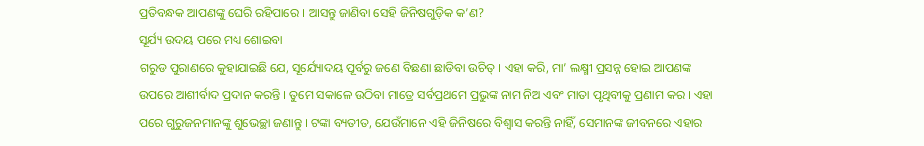ପ୍ରତିବନ୍ଧକ ଆପଣଙ୍କୁ ଘେରି ରହିପାରେ । ଆସନ୍ତୁ ଜାଣିବା ସେହି ଜିନିଷଗୁଡ଼ିକ କ’ଣ?
ସୂର୍ଯ୍ୟ ଉଦୟ ପରେ ମଧ୍ୟ ଶୋଇବା
ଗରୁଡ ପୁରାଣରେ କୁହାଯାଇଛି ଯେ, ସୂର୍ଯ୍ୟୋଦୟ ପୂର୍ବରୁ ଜଣେ ବିଛଣା ଛାଡିବା ଉଚିତ୍ । ଏହା କରି, ମା’ ଲକ୍ଷ୍ମୀ ପ୍ରସନ୍ନ ହୋଇ ଆପଣଙ୍କ ଉପରେ ଆଶୀର୍ବାଦ ପ୍ରଦାନ କରନ୍ତି । ତୁମେ ସକାଳେ ଉଠିବା ମାତ୍ରେ ସର୍ବପ୍ରଥମେ ପ୍ରଭୁଙ୍କ ନାମ ନିଅ ଏବଂ ମାତା ପୃଥିବୀକୁ ପ୍ରଣାମ କର । ଏହା ପରେ ଗୁରୁଜନମାନଙ୍କୁ ଶୁଭେଚ୍ଛା ଜଣାନ୍ତୁ । ଟଙ୍କା ବ୍ୟତୀତ, ଯେଉଁମାନେ ଏହି ଜିନିଷରେ ବିଶ୍ୱାସ କରନ୍ତି ନାହିଁ, ସେମାନଙ୍କ ଜୀବନରେ ଏହାର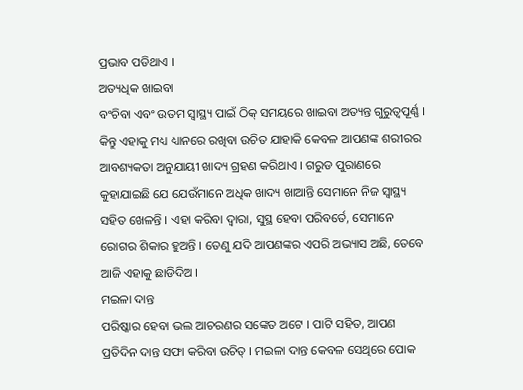ପ୍ରଭାବ ପଡିଥାଏ ।
ଅତ୍ୟଧିକ ଖାଇବା
ବଂଚିବା ଏବଂ ଉତମ ସ୍ୱାସ୍ଥ୍ୟ ପାଇଁ ଠିକ୍ ସମୟରେ ଖାଇବା ଅତ୍ୟନ୍ତ ଗୁରୁତ୍ୱପୂର୍ଣ୍ଣ । କିନ୍ତୁ ଏହାକୁ ମଧ୍ୟ ଧ୍ୟାନରେ ରଖିବା ଉଚିତ ଯାହାକି କେବଳ ଆପଣଙ୍କ ଶରୀରର ଆବଶ୍ୟକତା ଅନୁଯାୟୀ ଖାଦ୍ୟ ଗ୍ରହଣ କରିଥାଏ । ଗରୁଡ ପୁରାଣରେ କୁହାଯାଇଛି ଯେ ଯେଉଁମାନେ ଅଧିକ ଖାଦ୍ୟ ଖାଆନ୍ତି ସେମାନେ ନିଜ ସ୍ୱାସ୍ଥ୍ୟ ସହିତ ଖେଳନ୍ତି । ଏହା କରିବା ଦ୍ୱାରା, ସୁସ୍ଥ ହେବା ପରିବର୍ତେ, ସେମାନେ ରୋଗର ଶିକାର ହୁଅନ୍ତି । ତେଣୁ ଯଦି ଆପଣଙ୍କର ଏପରି ଅଭ୍ୟାସ ଅଛି, ତେବେ ଆଜି ଏହାକୁ ଛାଡିଦିଅ ।
ମଇଳା ଦାନ୍ତ
ପରିଷ୍କାର ହେବା ଭଲ ଆଚରଣର ସଙ୍କେତ ଅଟେ । ପାଟି ସହିତ, ଆପଣ ପ୍ରତିଦିନ ଦାନ୍ତ ସଫା କରିବା ଉଚିତ୍ । ମଇଳା ଦାନ୍ତ କେବଳ ସେଥିରେ ପୋକ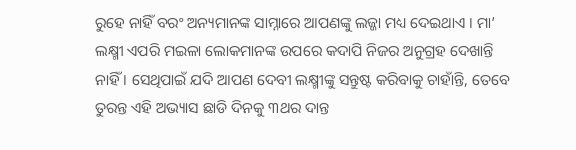ରୁହେ ନାହିଁ ବରଂ ଅନ୍ୟମାନଙ୍କ ସାମ୍ନାରେ ଆପଣଙ୍କୁ ଲଜ୍ଜା ମଧ୍ୟ ଦେଇଥାଏ । ମା’ ଲକ୍ଷ୍ମୀ ଏପରି ମଇଳା ଲୋକମାନଙ୍କ ଉପରେ କଦାପି ନିଜର ଅନୁଗ୍ରହ ଦେଖାନ୍ତି ନାହିଁ । ସେଥିପାଇଁ ଯଦି ଆପଣ ଦେବୀ ଲକ୍ଷ୍ମୀଙ୍କୁ ସନ୍ତୁଷ୍ଟ କରିବାକୁ ଚାହାଁନ୍ତି, ତେବେ ତୁରନ୍ତ ଏହି ଅଭ୍ୟାସ ଛାଡି ଦିନକୁ ୩ଥର ଦାନ୍ତ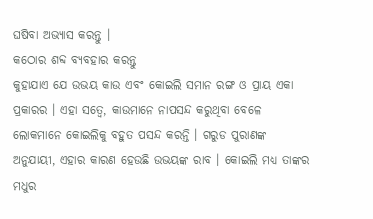ଘଷିବା ଅଭ୍ୟାସ କରନ୍ତୁ ।
କଠୋର ଶବ୍ଦ ବ୍ୟବହାର କରନ୍ତୁ
କୁହାଯାଏ ଯେ ଉଭୟ କାଉ ଏବଂ କୋଇଲି ସମାନ ରଙ୍ଗ ଓ ପ୍ରାୟ ଏକା ପ୍ରକାରର । ଏହା ସତ୍ୱେ, କାଉମାନେ ନାପସନ୍ଦ କରୁଥିବା ବେଳେ ଲୋକମାନେ କୋଇଲିକୁ ବହୁତ ପସନ୍ଦ କରନ୍ତି । ଗରୁଡ ପୁରାଣଙ୍କ ଅନୁଯାୟୀ, ଏହାର କାରଣ ହେଉଛି ଉଭୟଙ୍କ ରାବ । କୋଇଲି ମଧ୍ୟ ତାଙ୍କର ମଧୁର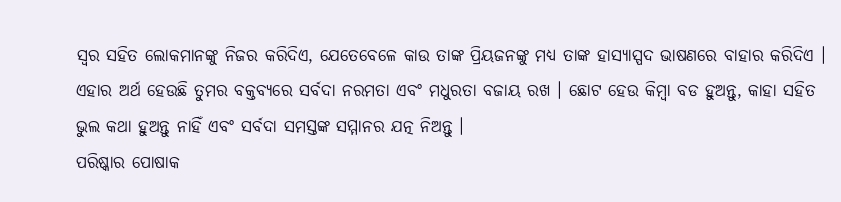ସ୍ୱର ସହିତ ଲୋକମାନଙ୍କୁ ନିଜର କରିଦିଏ, ଯେତେବେଳେ କାଉ ତାଙ୍କ ପ୍ରିୟଜନଙ୍କୁ ମଧ୍ୟ ତାଙ୍କ ହାସ୍ୟାସ୍ପଦ ଭାଷଣରେ ବାହାର କରିଦିଏ । ଏହାର ଅର୍ଥ ହେଉଛି ତୁମର ବକ୍ତବ୍ୟରେ ସର୍ବଦା ନରମତା ଏବଂ ମଧୁରତା ବଜାୟ ରଖ । ଛୋଟ ହେଉ କିମ୍ବା ବଡ ହୁଅନ୍ତୁ, କାହା ସହିତ ଭୁଲ କଥା ହୁଅନ୍ତୁ ନାହିଁ ଏବଂ ସର୍ବଦା ସମସ୍ତଙ୍କ ସମ୍ମାନର ଯତ୍ନ ନିଅନ୍ତୁ ।
ପରିଷ୍କାର ପୋଷାକ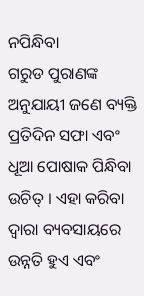ନପିନ୍ଧିବା
ଗରୁଡ ପୁରାଣଙ୍କ ଅନୁଯାୟୀ ଜଣେ ବ୍ୟକ୍ତି ପ୍ରତିଦିନ ସଫା ଏବଂ ଧୂଆ ପୋଷାକ ପିନ୍ଧିବା ଉଚିତ୍ । ଏହା କରିବା ଦ୍ୱାରା ବ୍ୟବସାୟରେ ଉନ୍ନତି ହୁଏ ଏବଂ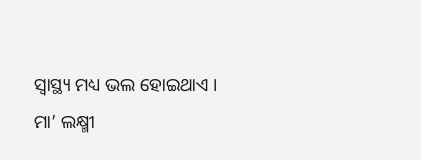ସ୍ୱାସ୍ଥ୍ୟ ମଧ୍ୟ ଭଲ ହୋଇଥାଏ । ମା’ ଲକ୍ଷ୍ମୀ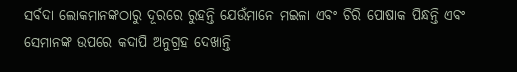ସର୍ବଦା ଲୋକମାନଙ୍କଠାରୁ ଦୂରରେ ରୁହନ୍ତି ଯେଉଁମାନେ ମଇଳା ଏବଂ ଚିରି ପୋଷାକ ପିନ୍ଧନ୍ତି ଏବଂ ସେମାନଙ୍କ ଉପରେ କଦାପି ଅନୁଗ୍ରହ ଦେଖାନ୍ତି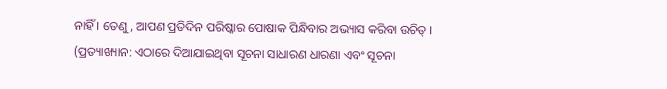ନାହିଁ । ତେଣୁ, ଆପଣ ପ୍ରତିଦିନ ପରିଷ୍କାର ପୋଷାକ ପିନ୍ଧିବାର ଅଭ୍ୟାସ କରିବା ଉଚିତ୍ ।
(ପ୍ରତ୍ୟାଖ୍ୟାନ: ଏଠାରେ ଦିଆଯାଇଥିବା ସୂଚନା ସାଧାରଣ ଧାରଣା ଏବଂ ସୂଚନା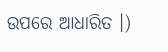ଉପରେ ଆଧାରିତ ।)